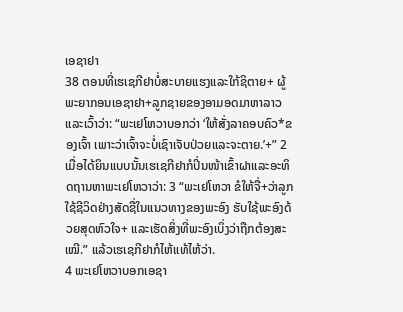ເອຊາຢາ
38 ຕອນທີ່ເຮເຊກີຢາບໍ່ສະບາຍແຮງແລະໃກ້ຊິຕາຍ+ ຜູ້ພະຍາກອນເອຊາຢາ+ລູກຊາຍຂອງອາມອດມາຫາລາວແລະເວົ້າວ່າ: “ພະເຢໂຫວາບອກວ່າ ‘ໃຫ້ສັ່ງລາຄອບຄົວ*ຂອງເຈົ້າ ເພາະວ່າເຈົ້າຈະບໍ່ເຊົາເຈັບປ່ວຍແລະຈະຕາຍ.’+” 2 ເມື່ອໄດ້ຍິນແບບນັ້ນເຮເຊກີຢາກໍປິ່ນໜ້າເຂົ້າຝາແລະອະທິດຖານຫາພະເຢໂຫວາວ່າ: 3 “ພະເຢໂຫວາ ຂໍໃຫ້ຈື່+ວ່າລູກໃຊ້ຊີວິດຢ່າງສັດຊື່ໃນແນວທາງຂອງພະອົງ ຮັບໃຊ້ພະອົງດ້ວຍສຸດຫົວໃຈ+ ແລະເຮັດສິ່ງທີ່ພະອົງເບິ່ງວ່າຖືກຕ້ອງສະເໝີ.” ແລ້ວເຮເຊກີຢາກໍໄຫ້ແທ້ໄຫ້ວ່າ.
4 ພະເຢໂຫວາບອກເອຊາ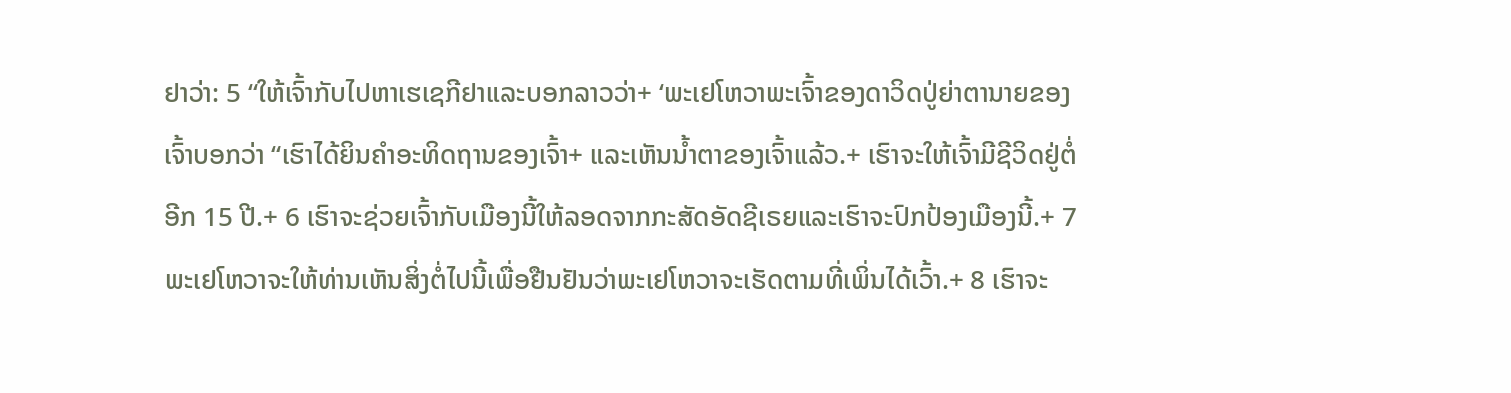ຢາວ່າ: 5 “ໃຫ້ເຈົ້າກັບໄປຫາເຮເຊກີຢາແລະບອກລາວວ່າ+ ‘ພະເຢໂຫວາພະເຈົ້າຂອງດາວິດປູ່ຍ່າຕານາຍຂອງເຈົ້າບອກວ່າ “ເຮົາໄດ້ຍິນຄຳອະທິດຖານຂອງເຈົ້າ+ ແລະເຫັນນ້ຳຕາຂອງເຈົ້າແລ້ວ.+ ເຮົາຈະໃຫ້ເຈົ້າມີຊີວິດຢູ່ຕໍ່ອີກ 15 ປີ.+ 6 ເຮົາຈະຊ່ວຍເຈົ້າກັບເມືອງນີ້ໃຫ້ລອດຈາກກະສັດອັດຊີເຣຍແລະເຮົາຈະປົກປ້ອງເມືອງນີ້.+ 7 ພະເຢໂຫວາຈະໃຫ້ທ່ານເຫັນສິ່ງຕໍ່ໄປນີ້ເພື່ອຢືນຢັນວ່າພະເຢໂຫວາຈະເຮັດຕາມທີ່ເພິ່ນໄດ້ເວົ້າ.+ 8 ເຮົາຈະ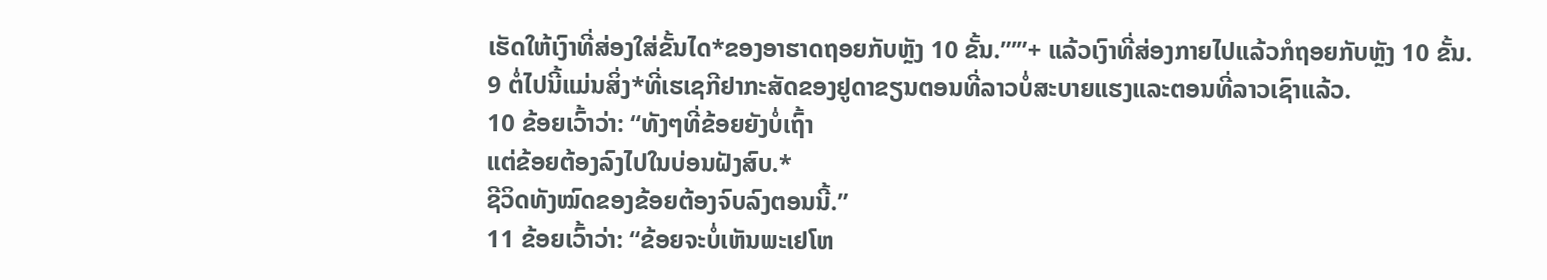ເຮັດໃຫ້ເງົາທີ່ສ່ອງໃສ່ຂັ້ນໄດ*ຂອງອາຮາດຖອຍກັບຫຼັງ 10 ຂັ້ນ.”’”+ ແລ້ວເງົາທີ່ສ່ອງກາຍໄປແລ້ວກໍຖອຍກັບຫຼັງ 10 ຂັ້ນ.
9 ຕໍ່ໄປນີ້ແມ່ນສິ່ງ*ທີ່ເຮເຊກີຢາກະສັດຂອງຢູດາຂຽນຕອນທີ່ລາວບໍ່ສະບາຍແຮງແລະຕອນທີ່ລາວເຊົາແລ້ວ.
10 ຂ້ອຍເວົ້າວ່າ: “ທັງໆທີ່ຂ້ອຍຍັງບໍ່ເຖົ້າ
ແຕ່ຂ້ອຍຕ້ອງລົງໄປໃນບ່ອນຝັງສົບ.*
ຊີວິດທັງໝົດຂອງຂ້ອຍຕ້ອງຈົບລົງຕອນນີ້.”
11 ຂ້ອຍເວົ້າວ່າ: “ຂ້ອຍຈະບໍ່ເຫັນພະເຢໂຫ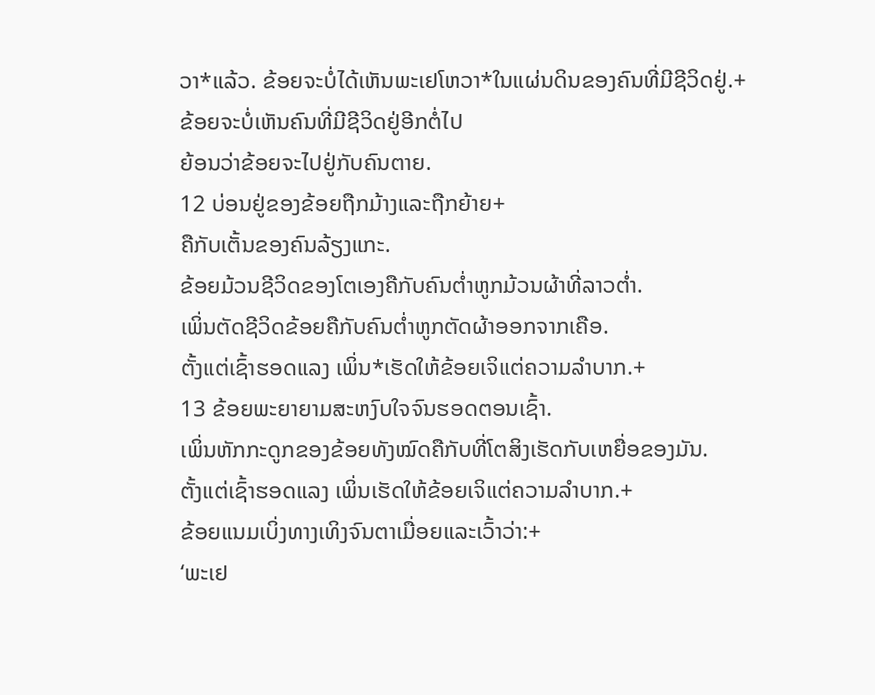ວາ*ແລ້ວ. ຂ້ອຍຈະບໍ່ໄດ້ເຫັນພະເຢໂຫວາ*ໃນແຜ່ນດິນຂອງຄົນທີ່ມີຊີວິດຢູ່.+
ຂ້ອຍຈະບໍ່ເຫັນຄົນທີ່ມີຊີວິດຢູ່ອີກຕໍ່ໄປ
ຍ້ອນວ່າຂ້ອຍຈະໄປຢູ່ກັບຄົນຕາຍ.
12 ບ່ອນຢູ່ຂອງຂ້ອຍຖືກມ້າງແລະຖືກຍ້າຍ+
ຄືກັບເຕັ້ນຂອງຄົນລ້ຽງແກະ.
ຂ້ອຍມ້ວນຊີວິດຂອງໂຕເອງຄືກັບຄົນຕ່ຳຫູກມ້ວນຜ້າທີ່ລາວຕ່ຳ.
ເພິ່ນຕັດຊີວິດຂ້ອຍຄືກັບຄົນຕ່ຳຫູກຕັດຜ້າອອກຈາກເຄືອ.
ຕັ້ງແຕ່ເຊົ້າຮອດແລງ ເພິ່ນ*ເຮັດໃຫ້ຂ້ອຍເຈິແຕ່ຄວາມລຳບາກ.+
13 ຂ້ອຍພະຍາຍາມສະຫງົບໃຈຈົນຮອດຕອນເຊົ້າ.
ເພິ່ນຫັກກະດູກຂອງຂ້ອຍທັງໝົດຄືກັບທີ່ໂຕສິງເຮັດກັບເຫຍື່ອຂອງມັນ.
ຕັ້ງແຕ່ເຊົ້າຮອດແລງ ເພິ່ນເຮັດໃຫ້ຂ້ອຍເຈິແຕ່ຄວາມລຳບາກ.+
ຂ້ອຍແນມເບິ່ງທາງເທິງຈົນຕາເມື່ອຍແລະເວົ້າວ່າ:+
‘ພະເຢ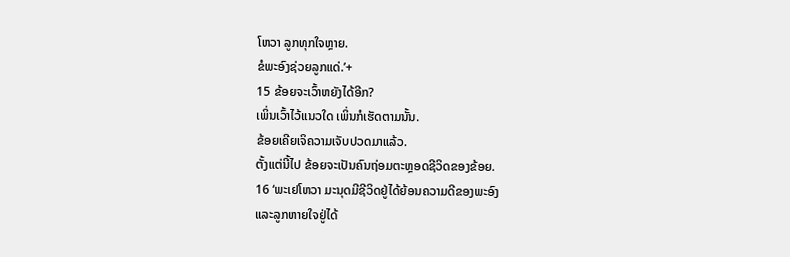ໂຫວາ ລູກທຸກໃຈຫຼາຍ.
ຂໍພະອົງຊ່ວຍລູກແດ່.’+
15 ຂ້ອຍຈະເວົ້າຫຍັງໄດ້ອີກ?
ເພິ່ນເວົ້າໄວ້ແນວໃດ ເພິ່ນກໍເຮັດຕາມນັ້ນ.
ຂ້ອຍເຄີຍເຈິຄວາມເຈັບປວດມາແລ້ວ.
ຕັ້ງແຕ່ນີ້ໄປ ຂ້ອຍຈະເປັນຄົນຖ່ອມຕະຫຼອດຊີວິດຂອງຂ້ອຍ.
16 ‘ພະເຢໂຫວາ ມະນຸດມີຊີວິດຢູ່ໄດ້ຍ້ອນຄວາມດີຂອງພະອົງ
ແລະລູກຫາຍໃຈຢູ່ໄດ້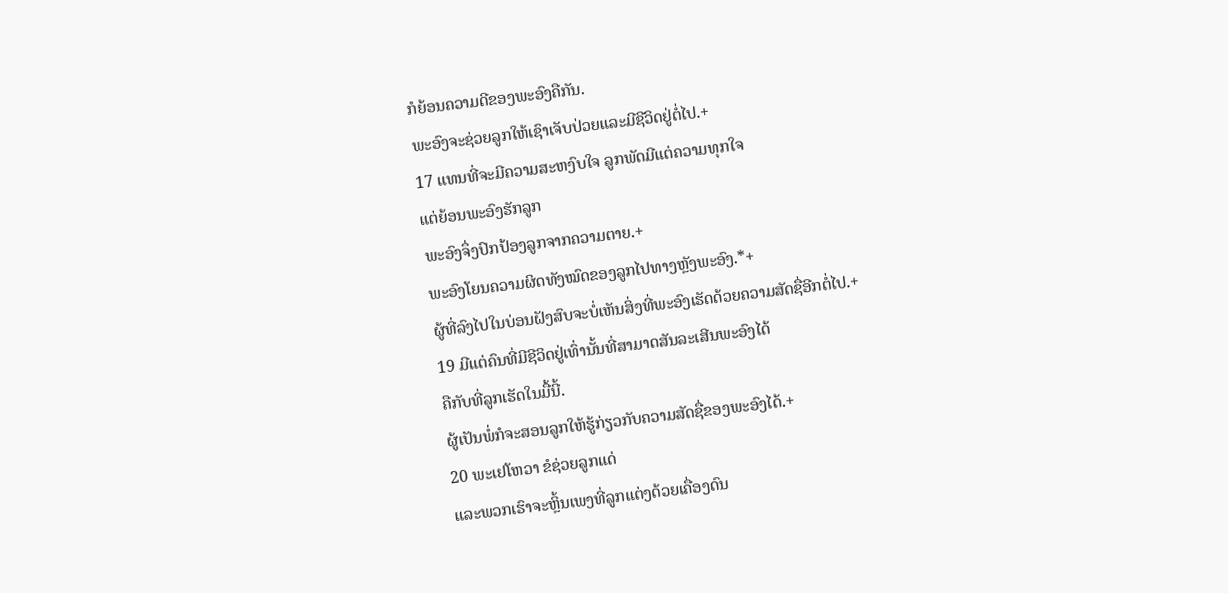ກໍຍ້ອນຄວາມດີຂອງພະອົງຄືກັນ.
ພະອົງຈະຊ່ວຍລູກໃຫ້ເຊົາເຈັບປ່ວຍແລະມີຊີວິດຢູ່ຕໍ່ໄປ.+
17 ແທນທີ່ຈະມີຄວາມສະຫງົບໃຈ ລູກພັດມີແຕ່ຄວາມທຸກໃຈ
ແຕ່ຍ້ອນພະອົງຮັກລູກ
ພະອົງຈຶ່ງປົກປ້ອງລູກຈາກຄວາມຕາຍ.+
ພະອົງໂຍນຄວາມຜິດທັງໝົດຂອງລູກໄປທາງຫຼັງພະອົງ.*+
ຜູ້ທີ່ລົງໄປໃນບ່ອນຝັງສົບຈະບໍ່ເຫັນສິ່ງທີ່ພະອົງເຮັດດ້ວຍຄວາມສັດຊື່ອີກຕໍ່ໄປ.+
19 ມີແຕ່ຄົນທີ່ມີຊີວິດຢູ່ເທົ່ານັ້ນທີ່ສາມາດສັນລະເສີນພະອົງໄດ້
ຄືກັບທີ່ລູກເຮັດໃນມື້ນີ້.
ຜູ້ເປັນພໍ່ກໍຈະສອນລູກໃຫ້ຮູ້ກ່ຽວກັບຄວາມສັດຊື່ຂອງພະອົງໄດ້.+
20 ພະເຢໂຫວາ ຂໍຊ່ວຍລູກແດ່
ແລະພວກເຮົາຈະຫຼິ້ນເພງທີ່ລູກແຕ່ງດ້ວຍເຄື່ອງດົນ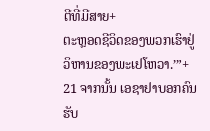ຕີທີ່ມີສາຍ+
ຕະຫຼອດຊີວິດຂອງພວກເຮົາຢູ່ວິຫານຂອງພະເຢໂຫວາ.’”+
21 ຈາກນັ້ນ ເອຊາຢາບອກຄົນຮັບ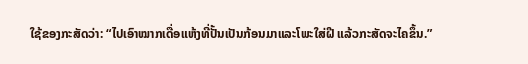ໃຊ້ຂອງກະສັດວ່າ: “ໄປເອົາໝາກເດື່ອແຫ້ງທີ່ປັ້ນເປັນກ້ອນມາແລະໂພະໃສ່ຝີ ແລ້ວກະສັດຈະໄຄຂຶ້ນ.”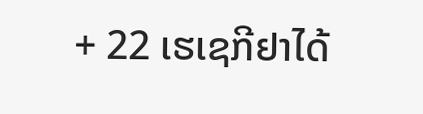+ 22 ເຮເຊກີຢາໄດ້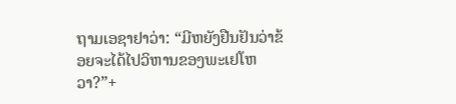ຖາມເອຊາຢາວ່າ: “ມີຫຍັງຢືນຢັນວ່າຂ້ອຍຈະໄດ້ໄປວິຫານຂອງພະເຢໂຫວາ?”+